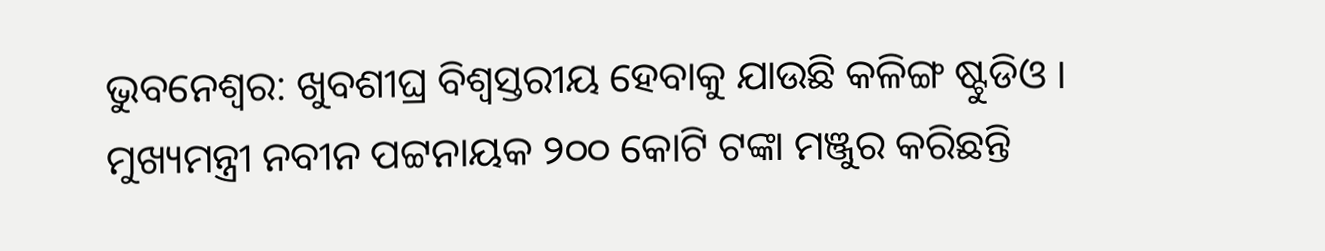ଭୁବନେଶ୍ୱର: ଖୁବଶୀଘ୍ର ବିଶ୍ଵସ୍ତରୀୟ ହେବାକୁ ଯାଉଛି କଳିଙ୍ଗ ଷ୍ଟୁଡିଓ । ମୁଖ୍ୟମନ୍ତ୍ରୀ ନବୀନ ପଟ୍ଟନାୟକ ୨୦୦ କୋଟି ଟଙ୍କା ମଞ୍ଜୁର କରିଛନ୍ତି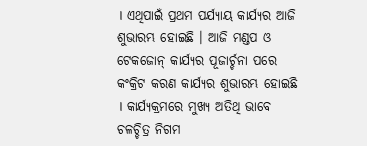। ଏଥିପାଇଁ ପ୍ରଥମ ପର୍ଯ୍ୟାୟ କାର୍ଯ୍ୟର ଆଜି ଶୁଭାରମ୍ଭ ହୋଇଛି । ଆଜି ମଣ୍ଡପ ଓ ଟେକଜୋନ୍ କାର୍ଯ୍ୟର ପୂଜାର୍ଚ୍ଚନା ପରେ କଂକ୍ରିଟ କରଣ କାର୍ଯ୍ୟର ଶୁଭାରମ୍ଭ ହୋଇଛି । କାର୍ଯ୍ୟକ୍ରମରେ ମୁଖ୍ୟ ଅତିଥି ଭାବେ ଚଳଚ୍ଚିତ୍ର ନିଗମ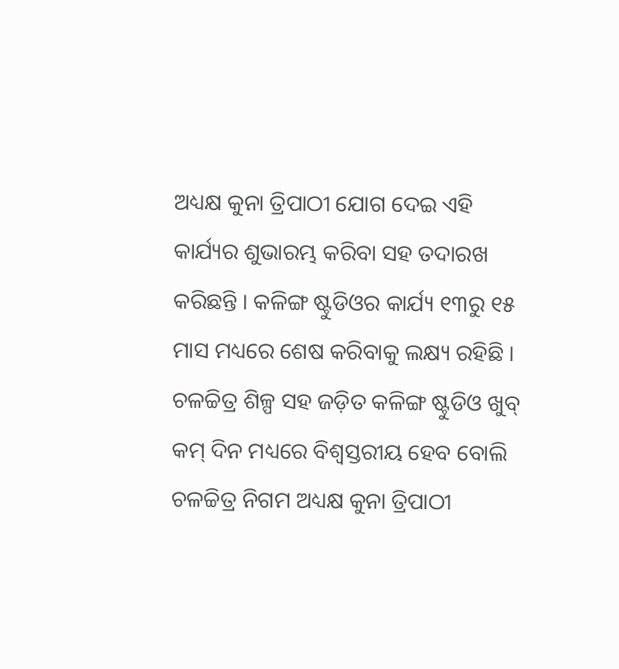ଅଧ୍ୟକ୍ଷ କୁନା ତ୍ରିପାଠୀ ଯୋଗ ଦେଇ ଏହି କାର୍ଯ୍ୟର ଶୁଭାରମ୍ଭ କରିବା ସହ ତଦାରଖ କରିଛନ୍ତି । କଳିଙ୍ଗ ଷ୍ଟୁଡିଓର କାର୍ଯ୍ୟ ୧୩ରୁ ୧୫ ମାସ ମଧ୍ୟରେ ଶେଷ କରିବାକୁ ଲକ୍ଷ୍ୟ ରହିଛି । ଚଳଚ୍ଚିତ୍ର ଶିଳ୍ପ ସହ ଜଡ଼ିତ କଳିଙ୍ଗ ଷ୍ଟୁଡିଓ ଖୁବ୍ କମ୍ ଦିନ ମଧ୍ୟରେ ବିଶ୍ଵସ୍ତରୀୟ ହେବ ବୋଲି ଚଳଚ୍ଚିତ୍ର ନିଗମ ଅଧ୍ୟକ୍ଷ କୁନା ତ୍ରିପାଠୀ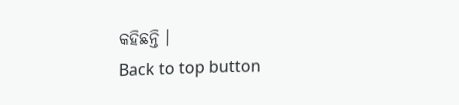କହିଛନ୍ତି ।
Back to top button